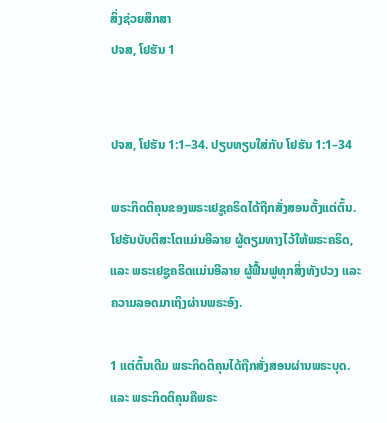ສິ່ງຊ່ວຍສຶກສາ
ປຈສ, ໂຢຮັນ 1


ປຈສ, ໂຢຮັນ 1:1–34. ປຽບທຽບໃສ່ກັບ ໂຢຮັນ 1:1–34

ພຣະກິດຕິຄຸນຂອງພຣະເຢຊູຄຣິດໄດ້ຖືກສັ່ງສອນຕັ້ງແຕ່ຕົ້ນ. ໂຢຮັນບັບຕິສະໂຕແມ່ນອີລາຍ ຜູ້ຕຽມທາງໄວ້ໃຫ້ພຣະຄຣິດ, ແລະ ພຣະເຢຊູຄຣິດແມ່ນອີລາຍ ຜູ້ຟື້ນຟູທຸກສິ່ງທັງປວງ ແລະ ຄວາມລອດມາເຖິງຜ່ານພຣະອົງ.

1 ແຕ່ຕົ້ນເດີມ ພຣະກິດຕິຄຸນໄດ້ຖືກສັ່ງສອນຜ່ານພຣະບຸດ. ແລະ ພຣະກິດຕິຄຸນຄືພຣະ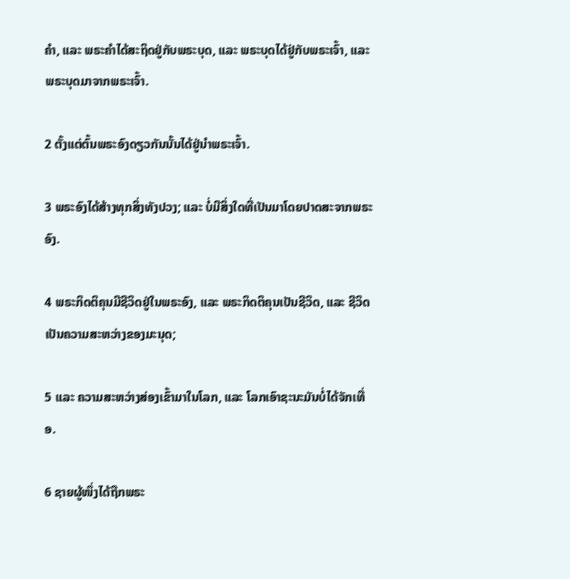ຄຳ, ແລະ ພຣະຄຳໄດ້ສະຖິດຢູ່ກັບພຣະບຸດ, ແລະ ພຣະບຸດໄດ້ຢູ່ກັບພຣະເຈົ້າ, ແລະ ພຣະບຸດມາຈາກພຣະເຈົ້າ.

2 ຕັ້ງແຕ່ຕົ້ນພຣະອົງດຽວກັນນັ້ນໄດ້ຢູ່ນຳພຣະເຈົ້າ.

3 ພຣະອົງໄດ້ສ້າງທຸກສິ່ງທັງປວງ; ແລະ ບໍ່ມີສິ່ງໃດທີ່ເປັນມາໂດຍປາດສະຈາກພຣະອົງ.

4 ພຣະກິດຕິຄຸນມີຊີວິດຢູ່ໃນພຣະອົງ, ແລະ ພຣະກິດຕິຄຸນເປັນຊີວິດ, ແລະ ຊີວິດເປັນຄວາມສະຫວ່າງຂອງມະນຸດ;

5 ແລະ ຄວາມສະຫວ່າງສ່ອງເຂົ້າມາໃນໂລກ, ແລະ ໂລກເອົາຊະນະມັນບໍ່ໄດ້ຈັກເທື່ອ.

6 ຊາຍຜູ້ໜຶ່ງໄດ້ຖືກພຣະ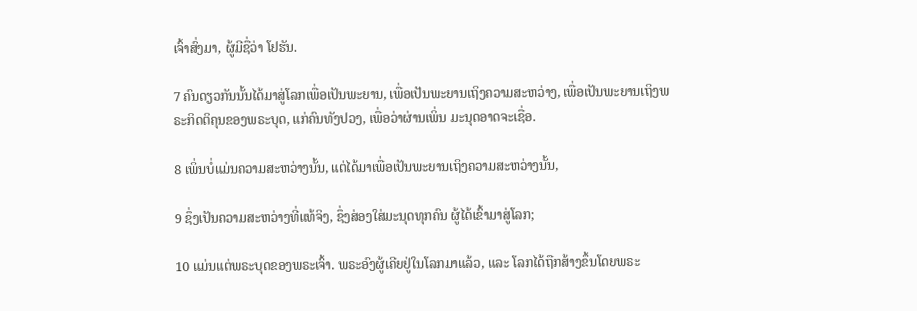ເຈົ້າສົ່ງມາ, ຜູ້ມີຊື່ວ່າ ໂຢຮັນ.

7 ຄົນດຽວກັນນັ້ນໄດ້ມາສູ່ໂລກເພື່ອເປັນພະຍານ, ເພື່ອເປັນພະຍານເຖິງຄວາມສະຫວ່າງ, ເພື່ອເປັນພະຍານເຖິງພຣະກິດຕິຄຸນຂອງພຣະບຸດ, ແກ່ຄົນທັງປວງ, ເພື່ອວ່າຜ່ານເພິ່ນ ມະນຸດອາດຈະເຊື່ອ.

8 ເພິ່ນບໍ່ແມ່ນຄວາມສະຫວ່າງນັ້ນ, ແຕ່ໄດ້ມາເພື່ອເປັນພະຍານເຖິງຄວາມສະຫວ່າງນັ້ນ,

9 ຊຶ່ງເປັນຄວາມສະຫວ່າງທີ່ແທ້ຈິງ, ຊຶ່ງສ່ອງໃສ່ມະນຸດທຸກຄົນ ຜູ້ໄດ້ເຂົ້າມາສູ່ໂລກ;

10 ແມ່ນແຕ່ພຣະບຸດຂອງພຣະເຈົ້າ. ພຣະອົງຜູ້ເຄີຍຢູ່ໃນໂລກມາແລ້ວ, ແລະ ໂລກໄດ້ຖືກສ້າງຂຶ້ນໂດຍພຣະ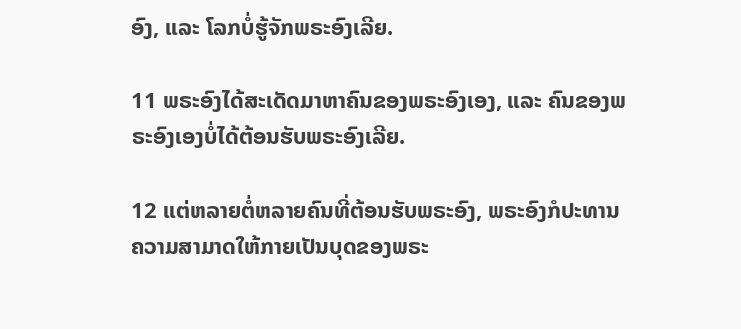ອົງ, ແລະ ໂລກບໍ່ຮູ້ຈັກພຣະອົງເລີຍ.

11 ພຣະອົງໄດ້ສະເດັດມາຫາຄົນຂອງພຣະອົງເອງ, ແລະ ຄົນຂອງພຣະອົງເອງບໍ່ໄດ້ຕ້ອນຮັບພຣະອົງເລີຍ.

12 ແຕ່ຫລາຍຕໍ່ຫລາຍຄົນທີ່ຕ້ອນຮັບພຣະອົງ, ພຣະອົງກໍປະທານຄວາມສາມາດໃຫ້ກາຍເປັນບຸດຂອງພຣະ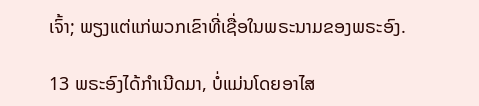ເຈົ້າ; ພຽງແຕ່ແກ່ພວກເຂົາທີ່ເຊື່ອໃນພຣະນາມຂອງພຣະອົງ.

13 ພຣະອົງໄດ້ກຳເນີດມາ, ບໍ່ແມ່ນໂດຍອາໄສ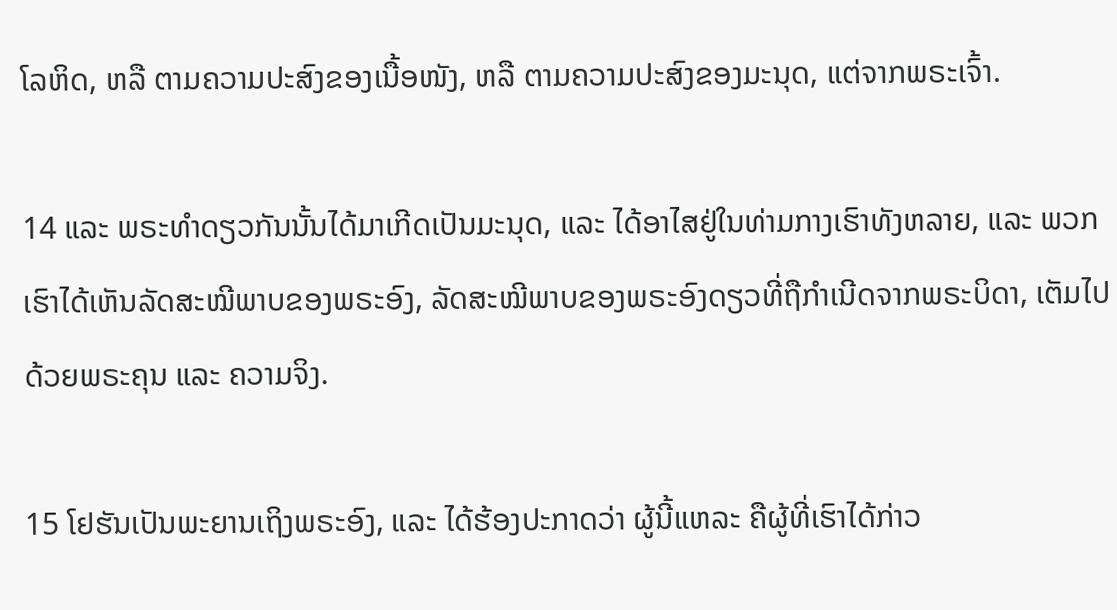ໂລຫິດ, ຫລື ຕາມຄວາມປະສົງຂອງເນື້ອໜັງ, ຫລື ຕາມຄວາມປະສົງຂອງມະນຸດ, ແຕ່ຈາກພຣະເຈົ້າ.

14 ແລະ ພຣະທຳດຽວກັນນັ້ນໄດ້ມາເກີດເປັນມະນຸດ, ແລະ ໄດ້ອາໄສຢູ່ໃນທ່າມກາງເຮົາທັງຫລາຍ, ແລະ ພວກເຮົາໄດ້ເຫັນລັດສະໝີພາບຂອງພຣະອົງ, ລັດສະໝີພາບຂອງພຣະອົງດຽວທີ່ຖືກຳເນີດຈາກພຣະບິດາ, ເຕັມໄປດ້ວຍພຣະຄຸນ ແລະ ຄວາມຈິງ.

15 ໂຢຮັນເປັນພະຍານເຖິງພຣະອົງ, ແລະ ໄດ້ຮ້ອງປະກາດວ່າ ຜູ້ນີ້ແຫລະ ຄືຜູ້ທີ່ເຮົາໄດ້ກ່າວ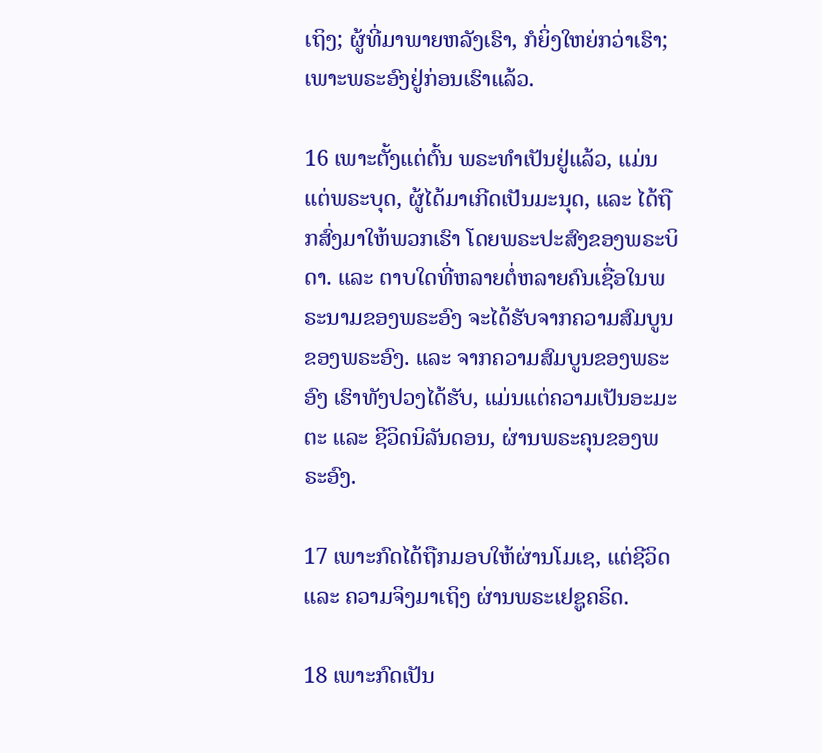ເຖິງ; ຜູ້ທີ່ມາພາຍຫລັງເຮົາ, ກໍຍິ່ງໃຫຍ່ກວ່າເຮົາ; ເພາະພຣະອົງຢູ່ກ່ອນເຮົາແລ້ວ.

16 ເພາະຕັ້ງແຕ່ຕົ້ນ ພຣະທຳເປັນຢູ່ແລ້ວ, ແມ່ນແຕ່ພຣະບຸດ, ຜູ້ໄດ້ມາເກີດເປັນມະນຸດ, ແລະ ໄດ້ຖືກສົ່ງມາໃຫ້ພວກເຮົາ ໂດຍພຣະປະສົງຂອງພຣະບິດາ. ແລະ ຕາບໃດທີ່ຫລາຍຕໍ່ຫລາຍຄົນເຊື່ອໃນພຣະນາມຂອງພຣະອົງ ຈະໄດ້ຮັບຈາກຄວາມສົມບູນຂອງພຣະອົງ. ແລະ ຈາກຄວາມສົມບູນຂອງພຣະອົງ ເຮົາທັງປວງໄດ້ຮັບ, ແມ່ນແຕ່ຄວາມເປັນອະມະຕະ ແລະ ຊີວິດນິລັນດອນ, ຜ່ານພຣະຄຸນຂອງພຣະອົງ.

17 ເພາະກົດໄດ້ຖືກມອບໃຫ້ຜ່ານໂມເຊ, ແຕ່ຊີວິດ ແລະ ຄວາມຈິງມາເຖິງ ຜ່ານພຣະເຢຊູຄຣິດ.

18 ເພາະກົດເປັນ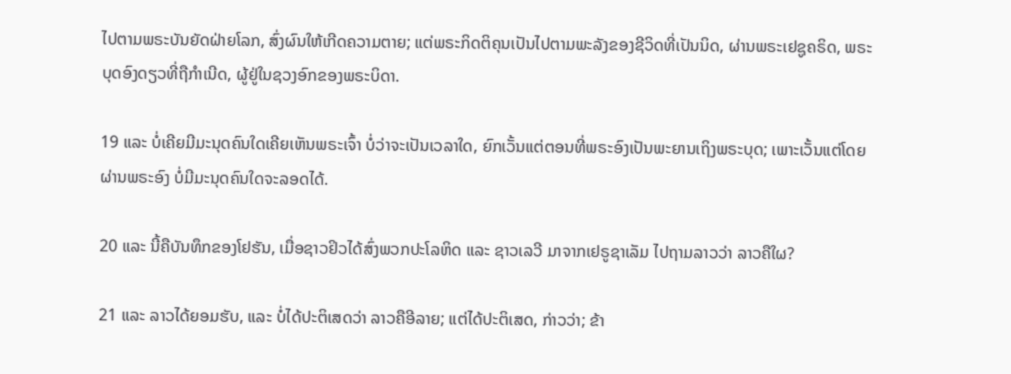ໄປຕາມພຣະບັນຍັດຝ່າຍໂລກ, ສົ່ງຜົນໃຫ້ເກີດຄວາມຕາຍ; ແຕ່ພຣະກິດຕິຄຸນເປັນໄປຕາມພະລັງຂອງຊີວິດທີ່ເປັນນິດ, ຜ່ານພຣະເຢຊູຄຣິດ, ພຣະບຸດອົງດຽວທີ່ຖືກຳເນີດ, ຜູ້ຢູ່ໃນຊວງອົກຂອງພຣະບິດາ.

19 ແລະ ບໍ່ເຄີຍມີມະນຸດຄົນໃດເຄີຍເຫັນພຣະເຈົ້າ ບໍ່ວ່າຈະເປັນເວລາໃດ, ຍົກເວັ້ນແຕ່ຕອນທີ່ພຣະອົງເປັນພະຍານເຖິງພຣະບຸດ; ເພາະເວັ້ນແຕ່ໂດຍຜ່ານພຣະອົງ ບໍ່ມີມະນຸດຄົນໃດຈະລອດໄດ້.

20 ແລະ ນີ້ຄືບັນທຶກຂອງໂຢຮັນ, ເມື່ອຊາວຢິວໄດ້ສົ່ງພວກປະໂລຫິດ ແລະ ຊາວເລວີ ມາຈາກເຢຣູຊາເລັມ ໄປຖາມລາວວ່າ ລາວຄືໃຜ?

21 ແລະ ລາວໄດ້ຍອມຮັບ, ແລະ ບໍ່ໄດ້ປະຕິເສດວ່າ ລາວຄືອີລາຍ; ແຕ່ໄດ້ປະຕິເສດ, ກ່າວວ່າ; ຂ້າ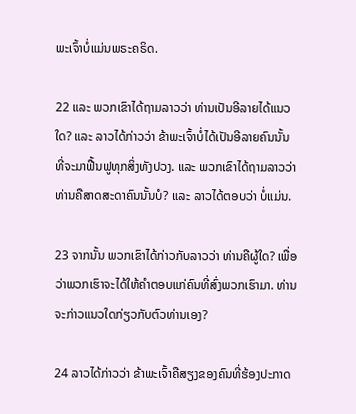ພະເຈົ້າບໍ່ແມ່ນພຣະຄຣິດ.

22 ແລະ ພວກເຂົາໄດ້ຖາມລາວວ່າ ທ່ານເປັນອີລາຍໄດ້ແນວໃດ? ແລະ ລາວໄດ້ກ່າວວ່າ ຂ້າພະເຈົ້າບໍ່ໄດ້ເປັນອີລາຍຄົນນັ້ນ ທີ່ຈະມາຟື້ນຟູທຸກສິ່ງທັງປວງ. ແລະ ພວກເຂົາໄດ້ຖາມລາວວ່າ ທ່ານຄືສາດສະດາຄົນນັ້ນບໍ? ແລະ ລາວໄດ້ຕອບວ່າ ບໍ່ແມ່ນ.

23 ຈາກນັ້ນ ພວກເຂົາໄດ້ກ່າວກັບລາວວ່າ ທ່ານຄືຜູ້ໃດ? ເພື່ອວ່າພວກເຮົາຈະໄດ້ໃຫ້ຄຳຕອບແກ່ຄົນທີ່ສົ່ງພວກເຮົາມາ. ທ່ານຈະກ່າວແນວໃດກ່ຽວກັບຕົວທ່ານເອງ?

24 ລາວໄດ້ກ່າວວ່າ ຂ້າພະເຈົ້າຄືສຽງຂອງຄົນທີ່ຮ້ອງປະກາດ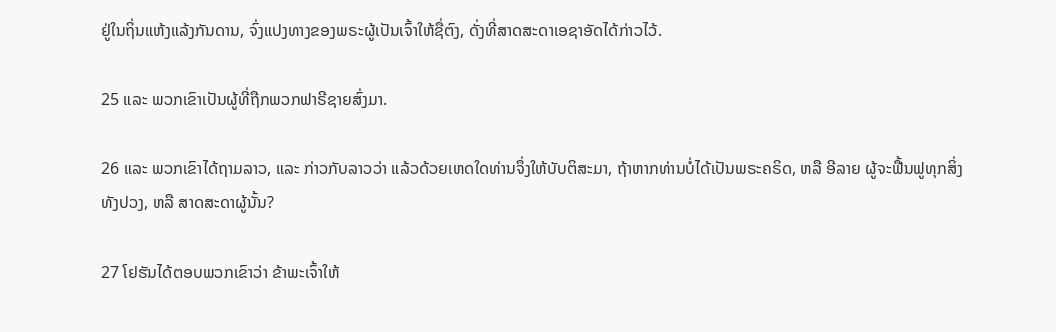ຢູ່ໃນຖິ່ນແຫ້ງແລ້ງກັນດານ, ຈົ່ງແປງທາງຂອງພຣະຜູ້ເປັນເຈົ້າໃຫ້ຊື່ຕົງ, ດັ່ງທີ່ສາດສະດາເອຊາອັດໄດ້ກ່າວໄວ້.

25 ແລະ ພວກເຂົາເປັນຜູ້ທີ່ຖືກພວກຟາຣີຊາຍສົ່ງມາ.

26 ແລະ ພວກເຂົາໄດ້ຖາມລາວ, ແລະ ກ່າວກັບລາວວ່າ ແລ້ວດ້ວຍເຫດໃດທ່ານຈຶ່ງໃຫ້ບັບຕິສະມາ, ຖ້າຫາກທ່ານບໍ່ໄດ້ເປັນພຣະຄຣິດ, ຫລື ອີລາຍ ຜູ້ຈະຟື້ນຟູທຸກສິ່ງທັງປວງ, ຫລື ສາດສະດາຜູ້ນັ້ນ?

27 ໂຢຮັນໄດ້ຕອບພວກເຂົາວ່າ ຂ້າພະເຈົ້າໃຫ້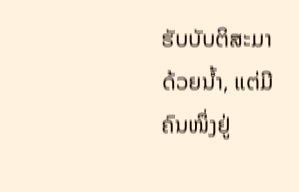ຮັບບັບຕິສະມາດ້ວຍນ້ຳ, ແຕ່ມີຄົນໜຶ່ງຢູ່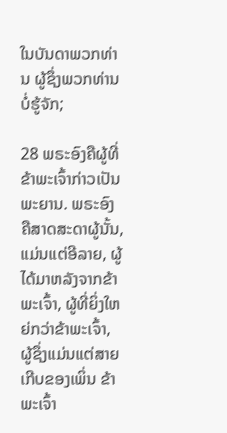ໃນບັນດາພວກທ່ານ ຜູ້ຊຶ່ງພວກທ່ານບໍ່ຮູ້ຈັກ;

28 ພຣະອົງຄືຜູ້ທີ່ຂ້າພະເຈົ້າກ່າວເປັນພະຍານ. ພຣະອົງຄືສາດສະດາຜູ້ນັ້ນ, ແມ່ນແຕ່ອີລາຍ, ຜູ້ໄດ້ມາຫລັງຈາກຂ້າພະເຈົ້າ, ຜູ້ທີ່ຍິ່ງໃຫຍ່ກວ່າຂ້າພະເຈົ້າ, ຜູ້ຊຶ່ງແມ່ນແຕ່ສາຍເກີບຂອງເພິ່ນ ຂ້າພະເຈົ້າ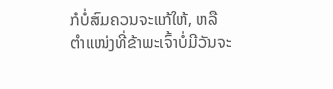ກໍບໍ່ສົມຄວນຈະແກ້ໃຫ້, ຫລື ຕຳແໜ່ງທີ່ຂ້າພະເຈົ້າບໍ່ມີວັນຈະ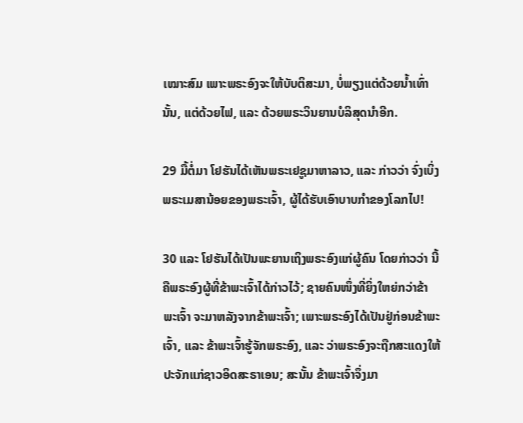ເໝາະສົມ ເພາະພຣະອົງຈະໃຫ້ບັບຕິສະມາ, ບໍ່ພຽງແຕ່ດ້ວຍນ້ຳເທົ່ານັ້ນ, ແຕ່ດ້ວຍໄຟ, ແລະ ດ້ວຍພຣະວິນຍານບໍລິສຸດນຳອີກ.

29 ມື້ຕໍ່ມາ ໂຢຮັນໄດ້ເຫັນພຣະເຢຊູມາຫາລາວ, ແລະ ກ່າວວ່າ ຈົ່ງເບິ່ງພຣະເມສານ້ອຍຂອງພຣະເຈົ້າ, ຜູ້ໄດ້ຮັບເອົາບາບກຳຂອງໂລກໄປ!

30 ແລະ ໂຢຮັນໄດ້ເປັນພະຍານເຖິງພຣະອົງແກ່ຜູ້ຄົນ ໂດຍກ່າວວ່າ ນີ້ຄືພຣະອົງຜູ້ທີ່ຂ້າພະເຈົ້າໄດ້ກ່າວໄວ້; ຊາຍຄົນໜຶ່ງທີ່ຍິ່ງໃຫຍ່ກວ່າຂ້າພະເຈົ້າ ຈະມາຫລັງຈາກຂ້າພະເຈົ້າ; ເພາະພຣະອົງໄດ້ເປັນຢູ່ກ່ອນຂ້າພະເຈົ້າ, ແລະ ຂ້າພະເຈົ້າຮູ້ຈັກພຣະອົງ, ແລະ ວ່າພຣະອົງຈະຖືກສະແດງໃຫ້ປະຈັກແກ່ຊາວອິດສະຣາເອນ; ສະນັ້ນ ຂ້າພະເຈົ້າຈຶ່ງມາ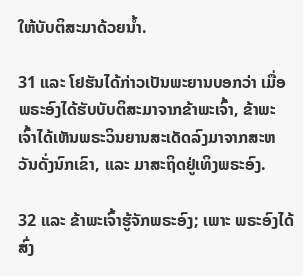ໃຫ້ບັບຕິສະມາດ້ວຍນ້ຳ.

31 ແລະ ໂຢຮັນໄດ້ກ່າວເປັນພະຍານບອກວ່າ ເມື່ອພຣະອົງໄດ້ຮັບບັບຕິສະມາຈາກຂ້າພະເຈົ້າ, ຂ້າພະເຈົ້າໄດ້ເຫັນພຣະວິນຍານສະເດັດລົງມາຈາກສະຫວັນດັ່ງນົກເຂົາ, ແລະ ມາສະຖິດຢູ່ເທິງພຣະອົງ.

32 ແລະ ຂ້າພະເຈົ້າຮູ້ຈັກພຣະອົງ; ເພາະ ພຣະອົງໄດ້ສົ່ງ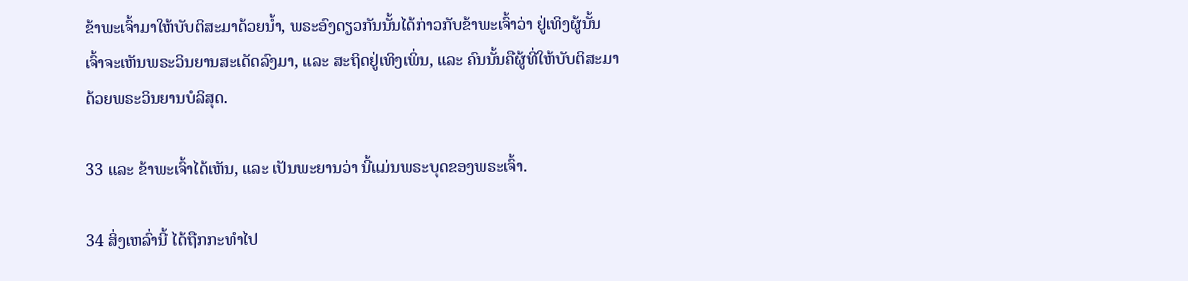ຂ້າພະເຈົ້າມາໃຫ້ບັບຕິສະມາດ້ວຍນ້ຳ, ພຣະອົງດຽວກັນນັ້ນໄດ້ກ່າວກັບຂ້າພະເຈົ້າວ່າ ຢູ່ເທິງຜູ້ນັ້ນ ເຈົ້າຈະເຫັນພຣະວິນຍານສະເດັດລົງມາ, ແລະ ສະຖິດຢູ່ເທິງເພິ່ນ, ແລະ ຄົນນັ້ນຄືຜູ້ທີ່ໃຫ້ບັບຕິສະມາດ້ວຍພຣະວິນຍານບໍລິສຸດ.

33 ແລະ ຂ້າພະເຈົ້າໄດ້ເຫັນ, ແລະ ເປັນພະຍານວ່າ ນີ້ແມ່ນພຣະບຸດຂອງພຣະເຈົ້າ.

34 ສິ່ງເຫລົ່ານີ້ ໄດ້ຖືກກະທຳໄປ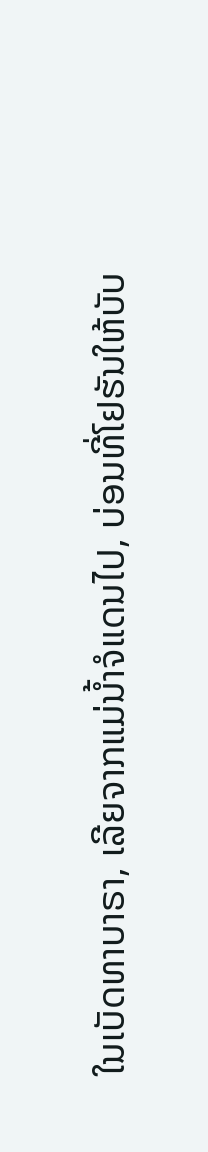ໃນເບັດທາບາຣາ, ເລີຍຈາກແມ່ນ້ຳຈໍແດນໄປ, ບ່ອນທີ່ໂຢຮັນໃຫ້ບັບ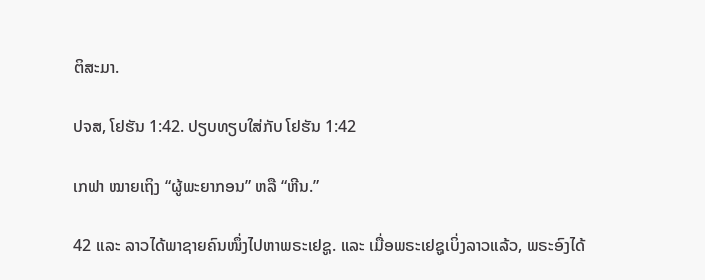ຕິສະມາ.

ປຈສ, ໂຢຮັນ 1:42. ປຽບທຽບໃສ່ກັບ ໂຢຮັນ 1:42

ເກຟາ ໝາຍເຖິງ “ຜູ້ພະຍາກອນ” ຫລື “ຫີນ.”

42 ແລະ ລາວໄດ້ພາຊາຍຄົນໜຶ່ງໄປຫາພຣະເຢຊູ. ແລະ ເມື່ອພຣະເຢຊູເບິ່ງລາວແລ້ວ, ພຣະອົງໄດ້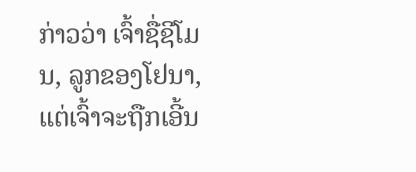ກ່າວວ່າ ເຈົ້າຊື່ຊີໂມນ, ລູກຂອງໂຢນາ, ແຕ່ເຈົ້າຈະຖືກເອີ້ນ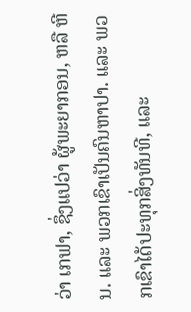ວ່າ ເກຟາ, ຊຶ່ງແປວ່າ ຜູ້ພະຍາກອນ, ຫລື ຫີນ. ແລະ ພວກເຂົາເປັນຄົນຫາປາ. ແລະ ພວກເຂົາໄດ້ປະທຸກສິ່ງທັນທີ, ແລະ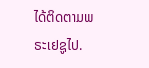ໄດ້ຕິດຕາມພຣະເຢຊູໄປ.